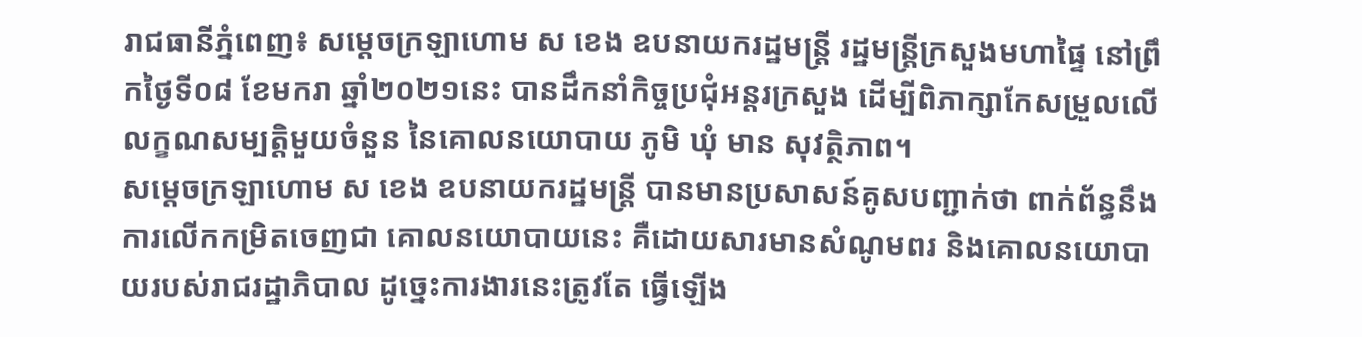រាជធានីភ្នំពេញ៖ សម្ដេចក្រឡាហោម ស ខេង ឧបនាយករដ្ឋមន្ដ្រី រដ្ឋមន្ដ្រីក្រសួងមហាផ្ទៃ នៅព្រឹកថ្ងៃទី០៨ ខែមករា ឆ្នាំ២០២១នេះ បានដឹកនាំកិច្ចប្រជុំអន្ដរក្រសួង ដើម្បីពិភាក្សាកែសម្រួលលើលក្ខណសម្បត្តិមួយចំនួន នៃគោលនយោបាយ ភូមិ ឃុំ មាន សុវត្ថិភាព។
សម្ដេចក្រឡាហោម ស ខេង ឧបនាយករដ្ឋមន្ត្រី បានមានប្រសាសន៍គូសបញ្ជាក់ថា ពាក់ព័ន្ធនឹងការលើកកម្រិតចេញជា គោលនយោបាយនេះ គឺដោយសារមានសំណូមពរ និងគោលនយោបាយរបស់រាជរដ្ឋាភិបាល ដូច្នេះការងារនេះត្រូវតែ ធ្វើឡើង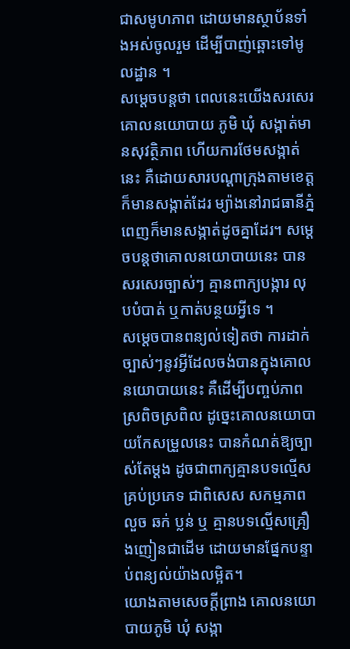ជាសមូហភាព ដោយមានស្ថាប័នទាំងអស់ចូលរួម ដើម្បីបាញ់ឆ្ពោះទៅមូលដ្ឋាន ។
សម្ដេចបន្តថា ពេលនេះយើងសរសេរគោលនយោបាយ ភូមិ ឃុំ សង្កាត់មានសុវត្ថិភាព ហើយការថែមសង្កាត់នេះ គឺដោយសារបណ្ដាក្រុងតាមខេត្តក៏មានសង្កាត់ដែរ ម្យ៉ាងនៅរាជធានីភ្នំពេញក៏មានសង្កាត់ដូចគ្នាដែរ។ សម្ដេចបន្តថាគោលនយោបាយនេះ បានសរសេរច្បាស់ៗ គ្មានពាក្យបង្ការ លុបបំបាត់ ឬកាត់បន្ថយអ្វីទេ ។
សម្ដេចបានពន្យល់ទៀតថា ការដាក់ច្បាស់ៗនូវអ្វីដែលចង់បានក្នុងគោលនយោបាយនេះ គឺដើម្បីបញ្ចប់ភាពស្រពិចស្រពិល ដូច្នេះគោលនយោបាយកែសម្រួលនេះ បានកំណត់ឱ្យច្បាស់តែម្ដង ដូចជាពាក្យគ្មានបទល្មើសគ្រប់ប្រភេទ ជាពិសេស សកម្មភាពលួច ឆក់ ប្លន់ ឬ គ្មានបទល្មើសគ្រឿងញៀនជាដើម ដោយមានផ្នែកបន្ទាប់ពន្យល់យ៉ាងលម្អិត។
យោងតាមសេចក្ដីព្រាង គោលនយោបាយភូមិ ឃុំ សង្កា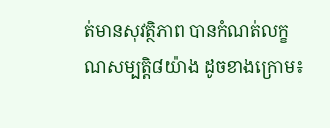ត់មានសុវត្ថិភាព បានកំណត់លក្ខណសម្បត្តិ៨យ៉ាង ដូចខាងក្រោម៖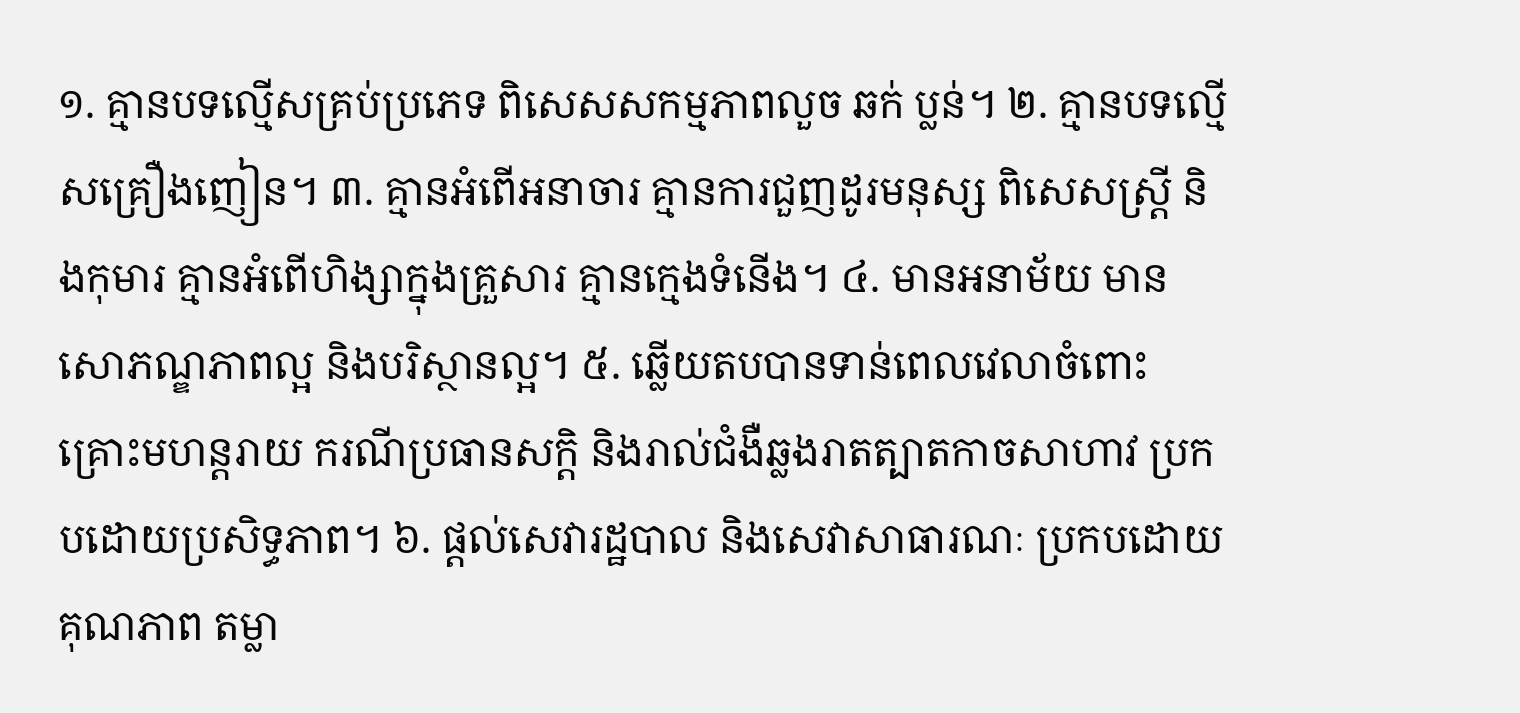១. គ្មានបទល្មើសគ្រប់ប្រភេទ ពិសេសសកម្មភាពលួច ឆក់ ប្លន់។ ២. គ្មានបទល្មើសគ្រឿងញៀន។ ៣. គ្មានអំពើអនាចារ គ្មានការជួញដូរមនុស្ស ពិសេសស្រ្តី និងកុមារ គ្មានអំពើហិង្សាក្នុងគ្រួសារ គ្មានក្មេងទំនើង។ ៤. មានអនាម័យ មានសោភណ្ឌភាពល្អ និងបរិស្ថានល្អ។ ៥. ឆ្លើយតបបានទាន់ពេលវេលាចំពោះគ្រោះមហន្តរាយ ករណីប្រធានសក្ដិ និងរាល់ជំងឺឆ្លងរាតត្បាតកាចសាហាវ ប្រកបដោយប្រសិទ្ធភាព។ ៦. ផ្ដល់សេវារដ្ឋបាល និងសេវាសាធារណៈ ប្រកបដោយគុណភាព តម្លា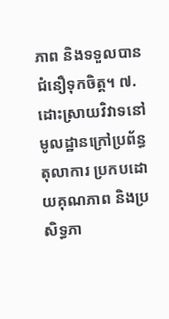ភាព និងទទួលបានជំនឿទុកចិត្ត។ ៧. ដោះស្រាយវិវាទនៅមូលដ្ឋានក្រៅប្រព័ន្ធតុលាការ ប្រកបដោយគុណភាព និងប្រសិទ្ធភា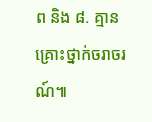ព និង ៨. គ្មានគ្រោះថ្នាក់ចរាចរណ៍៕